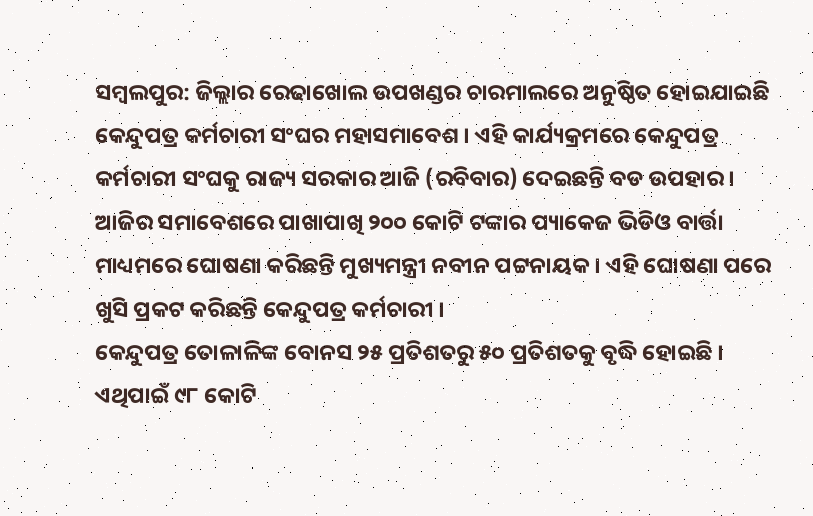ସମ୍ବଲପୁର: ଜିଲ୍ଲାର ରେଢାଖୋଲ ଉପଖଣ୍ଡର ଚାରମାଲରେ ଅନୁଷ୍ଠିତ ହୋଇଯାଇଛି କେନ୍ଦୁପତ୍ର କର୍ମଚାରୀ ସଂଘର ମହାସମାବେଶ । ଏହି କାର୍ଯ୍ୟକ୍ରମରେ କେନ୍ଦୁପତ୍ର କର୍ମଚାରୀ ସଂଘକୁ ରାଜ୍ୟ ସରକାର ଆଜି (ରବିବାର) ଦେଇଛନ୍ତି ବଡ ଉପହାର । ଆଜିର ସମାବେଶରେ ପାଖାପାଖି ୨୦୦ କୋଟି ଟଙ୍କାର ପ୍ୟାକେଜ ଭିଡିଓ ବାର୍ତ୍ତା ମାଧ୍ୟମରେ ଘୋଷଣା କରିଛନ୍ତି ମୁଖ୍ୟମନ୍ତ୍ରୀ ନବୀନ ପଟ୍ଟନାୟକ । ଏହି ଘୋଷଣା ପରେ ଖୁସି ପ୍ରକଟ କରିଛନ୍ତି କେନ୍ଦୁପତ୍ର କର୍ମଚାରୀ ।
କେନ୍ଦୁପତ୍ର ତୋଳାଳିଙ୍କ ବୋନସ ୨୫ ପ୍ରତିଶତରୁ ୫୦ ପ୍ରତିଶତକୁ ବୃଦ୍ଧି ହୋଇଛି । ଏଥିପାଇଁ ୯୮ କୋଟି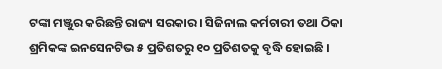ଟଙ୍କା ମଞ୍ଜୁର କରିଛନ୍ତି ରାଜ୍ୟ ସରକାର । ସିଜିନାଲ କର୍ମଚାରୀ ତଥା ଠିକା ଶ୍ରମିକଙ୍କ ଇନସେନଟିଭ ୫ ପ୍ରତିଶତରୁ ୧୦ ପ୍ରତିଶତକୁ ବୃଦ୍ଧି ହୋଇଛି ।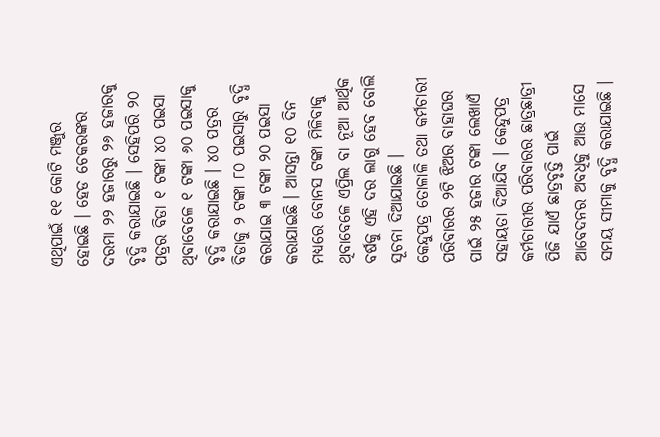ଏଥିପାଇଁ ୧୧ କୋଟି ମଞ୍ଜୁର ହୋଇଛି । ହେଡ ଚେକରଙ୍କର ଦରମା ୨୨ ହଜାରରୁ ୨୬ ହଜାରକୁ ବୃଦ୍ଧି କରାଯାଇଛି । ସେହିପରି ୨୦ ପତ୍ରର ବିଡା ୧ ଟଙ୍କା ୪୦ ପଇସା ଥିବାବେଳେ ୧ ଟଙ୍କା ୬୦ ପଇସାକୁ ବୃଦ୍ଧି କରାଯାଇଛି । ୪୦ ପତ୍ରର ବିଡାକୁ ୨ ଟଙ୍କା ୮୦ ପଇସାରୁ ବୃଦ୍ଧି କରାଯାଇ ୩ ଟଙ୍କା ୨୦ ପଇସା କରାଯାଇଛି । ଆସନ୍ତା ୧୦ ଦିନ ମଧ୍ୟରେ ବୋନସ ଟଙ୍କା ମିଳିବାକୁ ଥିବାବେଳେ ଏପ୍ରିଲ ବା ନୂଆ ଆର୍ଥିକ ବର୍ଷକୁ ଏହି ଦର ଲାଗୁ ହେବ ବୋଲି ସୂଚନା ଦିଆଯାଇଛି ।
କେନ୍ଦୁପତ୍ର ତୋଳାଳି ତଥା କର୍ମଚାରୀ ପରିବାରର ୨ଟି ଝିଅର ବାହାଘର ପାଇଁ ୨୫ ହଜାର ଟଙ୍କା ଲେଖାଏଁ ସହାୟତା ଦିଆଯିବ । କେନ୍ଦୁପତ୍ର କର୍ମଚାରୀର ପରିବାରର ଛାତ୍ରଛାତ୍ରୀ ପିଜି ଯାଏଁ ଛାତ୍ରବୃତ୍ତି ପାଇଁ ଆବେଦନର ଅବଧିକୁ ଆଉ ମାସେ ସମୟ ସୀମାକୁ ବୃଦ୍ଧି କରାଯାଇଛି ।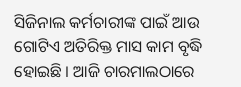ସିଜିନାଲ କର୍ମଚାରୀଙ୍କ ପାଇଁ ଆଉ ଗୋଟିଏ ଅତିରିକ୍ତ ମାସ କାମ ବୃଦ୍ଧି ହୋଇଛି । ଆଜି ଚାରମାଲଠାରେ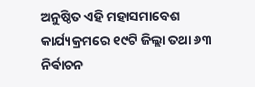ଅନୁଷ୍ଠିତ ଏହି ମହାସମାବେଶ କାର୍ଯ୍ୟକ୍ରମରେ ୧୯ଟି ଜିଲ୍ଲା ତଥା ୬୩ ନିର୍ଵାଚନ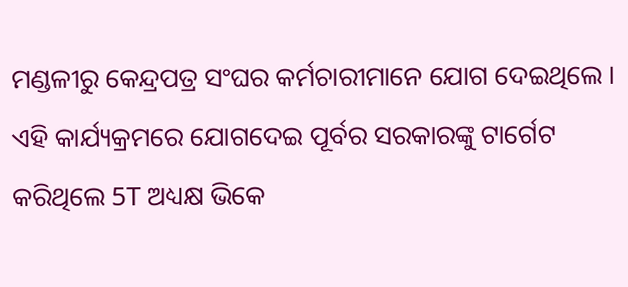ମଣ୍ଡଳୀରୁ କେନ୍ଦ୍ରପତ୍ର ସଂଘର କର୍ମଚାରୀମାନେ ଯୋଗ ଦେଇଥିଲେ । ଏହି କାର୍ଯ୍ୟକ୍ରମରେ ଯୋଗଦେଇ ପୂର୍ବର ସରକାରଙ୍କୁ ଟାର୍ଗେଟ କରିଥିଲେ 5T ଅଧ୍ୟକ୍ଷ ଭିକେ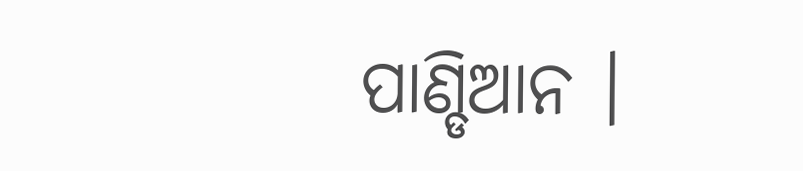ପାଣ୍ଡିଆନ ।